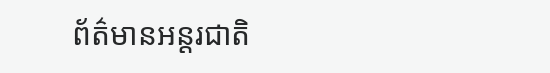ព័ត៌មានអន្តរជាតិ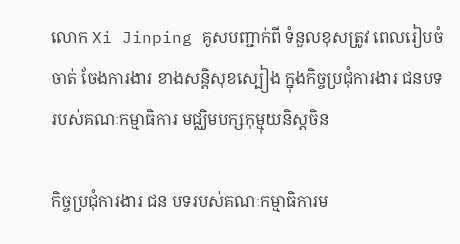លោក Xi Jinping គូសបញ្ជាក់ពី ទំនួលខុសត្រូវ ពេលរៀបចំចាត់ ចែងការងារ ខាងសន្តិសុខស្បៀង ក្នុងកិច្ចប្រជុំការងារ ជនបទរបស់គណៈកម្មាធិការ មជ្ឈិមបក្សកុម្មុយនិស្តចិន

កិច្ចប្រជុំការងារ ជន បទរបស់គណៈកម្មាធិការម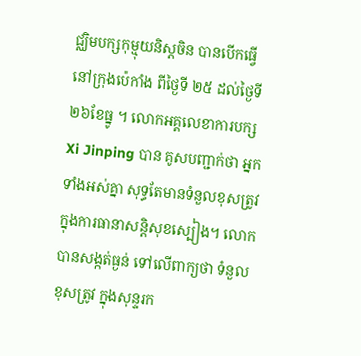ជ្ឈិមបក្សកុម្មុយនិស្តចិន បានបើកធ្វើនៅក្រុងប៉េកាំង ពីថ្ងៃទី ២៥ ដល់ថ្ងៃទី ២៦ខែធ្នូ ។ លោកអគ្គលេខាការបក្ស Xi Jinping បាន គូសបញ្ជាក់ថា អ្នកទាំងអស់គ្នា សុទ្ធតែមានទំនួលខុសត្រូវ ក្នុងការធានាសន្តិសុខស្បៀង។ លោកបានសង្កត់ធ្ងន់ ទៅលើពាក្យថា ទំនួលខុសត្រូវ ក្នុងសុន្ទរក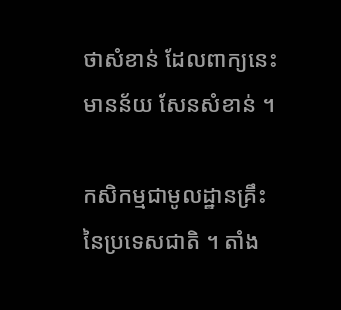ថាសំខាន់ ដែលពាក្យនេះមានន័យ សែនសំខាន់ ។

កសិកម្មជាមូលដ្ឋានគ្រឹះ នៃប្រទេសជាតិ ។ តាំង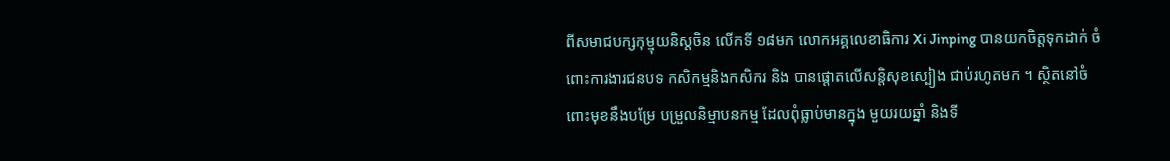ពីសមាជបក្សកុម្មុយនិស្តចិន លើកទី ១៨មក លោកអគ្គលេខាធិការ Xi Jinping បានយកចិត្តទុកដាក់ ចំពោះការងារជនបទ កសិកម្មនិងកសិករ និង បានផ្តោតលើសន្តិសុខស្បៀង ជាប់រហូតមក ។ ស្ថិតនៅចំពោះមុខនឹងបម្រែ បម្រួលនិម្មាបនកម្ម ដែលពុំធ្លាប់មានក្នុង មួយរយឆ្នាំ និងទី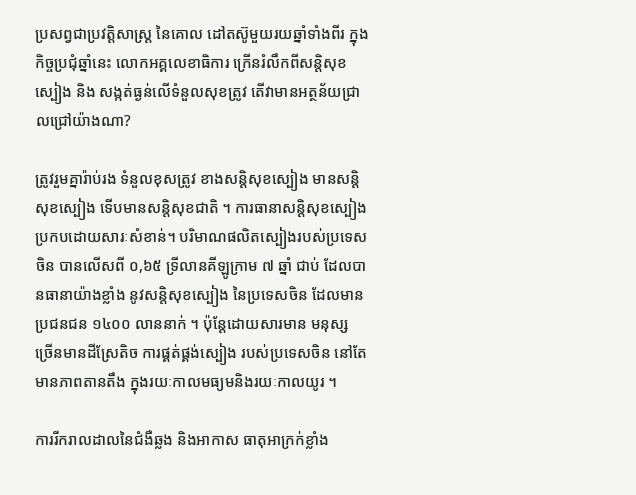ប្រសព្វជាប្រវត្តិសាស្រ្ត នៃគោល ដៅតស៊ូមួយរយឆ្នាំទាំងពីរ ក្នុងកិច្ចប្រជុំឆ្នាំនេះ លោកអគ្គលេខាធិការ ក្រើនរំលឹកពីសន្តិសុខស្បៀង និង សង្កត់ធ្ងន់លើទំនួលសុខត្រូវ តើវាមានអត្ថន័យជ្រាលជ្រៅយ៉ាងណា?

ត្រូវរួមគ្នារ៉ាប់រង ទំនួលខុសត្រូវ ខាងសន្តិសុខស្បៀង មានសន្តិសុខស្បៀង ទើបមានសន្តិសុខជាតិ ។ ការធានាសន្តិសុខស្បៀងប្រកបដោយសារៈសំខាន់។ បរិមាណផលិតស្បៀងរបស់ប្រទេសចិន បានលើសពី ០,៦៥ ទ្រីលានគីឡូក្រាម ៧ ឆ្នាំ ជាប់ ដែលបានធានាយ៉ាងខ្លាំង នូវសន្តិសុខស្បៀង នៃប្រទេសចិន ដែលមានប្រជនជន ១៤០០ លាននាក់ ។ ប៉ុន្តែដោយសារមាន មនុស្ស ច្រើនមានដីស្រែតិច ការផ្គត់ផ្គង់ស្បៀង របស់ប្រទេសចិន នៅតែមានភាពតានតឹង ក្នុងរយៈកាលមធ្យមនិងរយៈកាលយូរ ។

ការរីករាលដាលនៃជំងឺឆ្លង និងអាកាស ធាតុអាក្រក់ខ្លាំង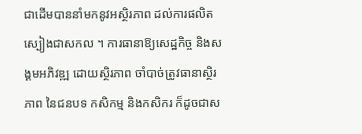ជាដើមបាននាំមកនូវអស្ថិរភាព ដល់ការផលិតស្បៀងជាសកល ។ ការធានាឱ្យសេដ្ឋកិច្ច និងសង្គមអភិវឌ្ឍ ដោយស្ថិរភាព ចាំបាច់ត្រូវធានាស្ថិរភាព នៃជនបទ កសិកម្ម និងកសិករ ក៏ដូចជាស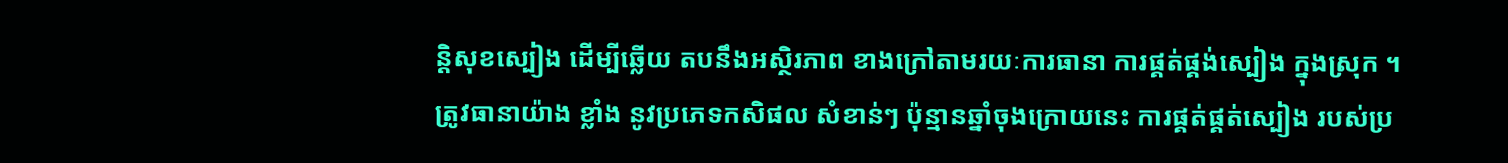ន្តិសុខស្បៀង ដើម្បីឆ្លើយ តបនឹងអស្ថិរភាព ខាងក្រៅតាមរយៈការធានា ការផ្គត់ផ្គង់ស្បៀង ក្នុងស្រុក ។
ត្រូវធានាយ៉ាង ខ្លាំង នូវប្រភេទកសិផល សំខាន់ៗ ប៉ុន្មានឆ្នាំចុងក្រោយនេះ ការផ្គត់ផ្គត់ស្បៀង របស់ប្រ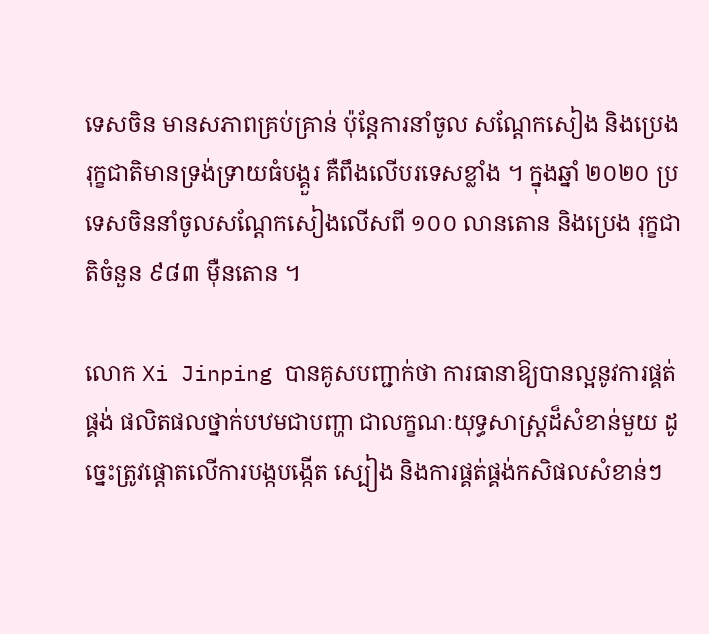ទេសចិន មានសភាពគ្រប់គ្រាន់ ប៉ុន្តែការនាំចូល សណ្តែកសៀង និងប្រេងរុក្ខជាតិមានទ្រង់ទ្រាយធំបង្គួរ គឺពឹងលើបរទេសខ្លាំង ។ ក្នុងឆ្នាំ ២០២០ ប្រទេសចិននាំចូលសណ្តែកសៀងលើសពី ១០០ លានតោន និងប្រេង រុក្ខជាតិចំនួន ៩៨៣ ម៉ឺនតោន ។

លោក Xi Jinping បានគូសបញ្ជាក់ថា ការធានាឱ្យបានល្អនូវការផ្គត់ផ្គង់ ផលិតផលថ្នាក់បឋមជាបញ្ហា ជាលក្ខណៈយុទ្ធសាស្ត្រដ៏សំខាន់មួយ ដូច្នេះត្រូវផ្តោតលើការបង្កបង្កើត ស្បៀង និងការផ្គត់ផ្គង់កសិផលសំខាន់ៗ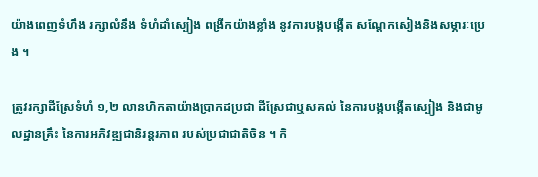យ៉ាងពេញទំហឹង រក្សាលំនឹង ទំហំដាំស្បៀង ពង្រីកយ៉ាងខ្លាំង នូវការបង្កបង្កើត សណ្តែកសៀងនិងសម្ភារៈប្រេង ។

ត្រូវរក្សាដីស្រែទំហំ ១,២ លានហិកតាយ៉ាងប្រាកដប្រជា ដីស្រែជាឬសគល់ នៃការបង្កបង្កើតស្បៀង និងជាមូលដ្ឋានគ្រឹះ នៃការអភិវឌ្ឍជានិរន្តរភាព របស់ប្រជាជាតិចិន ។ កិ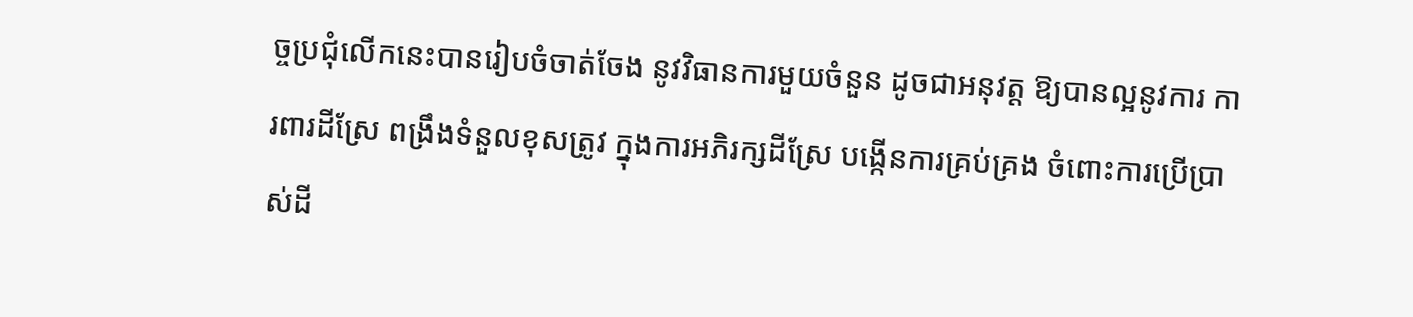ច្ចប្រជុំលើកនេះបានរៀបចំចាត់ចែង នូវវិធានការមួយចំនួន ដូចជាអនុវត្ត ឱ្យបានល្អនូវការ ការពារដីស្រែ ពង្រឹងទំនួលខុសត្រូវ ក្នុងការអភិរក្សដីស្រែ បង្កើនការគ្រប់គ្រង ចំពោះការប្រើប្រាស់ដី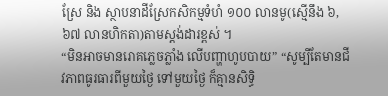ស្រែ និង ស្ថាបនាដីស្រែកសិកម្មទំហំ ១០០ លានមូ(ស្មើនឹង ៦,៦៧ លានហិកតា)តាមស្តង់ដារខ្ពស់ ។
“មិនអាចមានរោគភ្លេចភ្លាំង លើបញ្ហាហូបបាយ” “សូម្បីតែមានជីវភាពធូរធារពីមួយថ្ងៃ ទៅមួយថ្ងៃ ក៏គ្មានសិទ្ធិ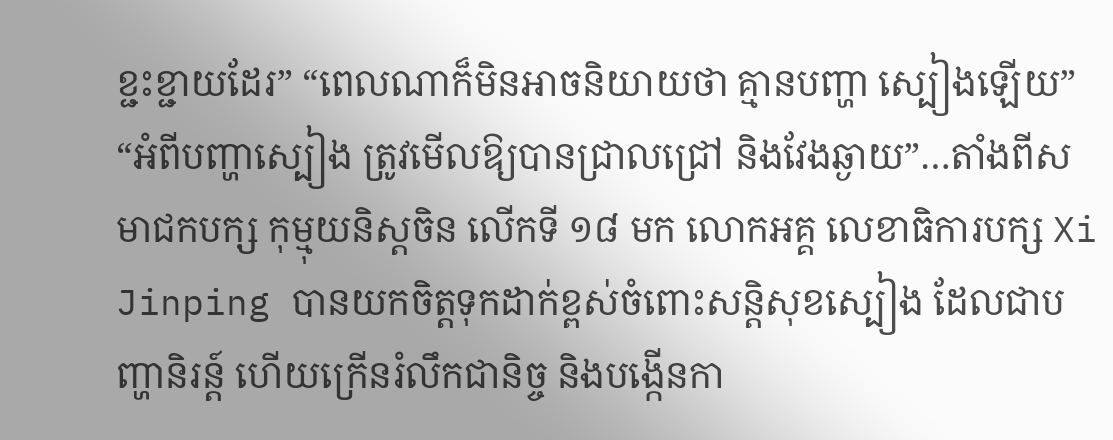ខ្ជះខ្ជាយដែរ” “ពេលណាក៏មិនអាចនិយាយថា គ្មានបញ្ហា ស្បៀងឡើយ” “អំពីបញ្ហាស្បៀង ត្រូវមើលឱ្យបានជ្រាលជ្រៅ និងវែងឆ្ងាយ”…តាំងពីសមាជកបក្ស កុម្មុយនិស្តចិន លើកទី ១៨ មក លោកអគ្គ លេខាធិការបក្ស Xi Jinping បានយកចិត្តទុកដាក់ខ្ពស់ចំពោះសន្តិសុខស្បៀង ដែលជាបញ្ហានិរន្ត៍ ហើយក្រើនរំលឹកជានិច្ច និងបង្កើនកា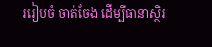ររៀបចំ ចាត់ចែង ដើម្បីធានាស្ថិរ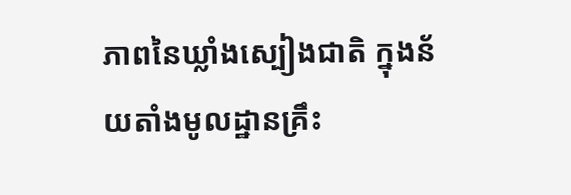ភាពនៃឃ្លាំងស្បៀងជាតិ ក្នុងន័យតាំងមូលដ្ឋានគ្រឹះ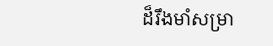ដ៏រឹងមាំសម្រា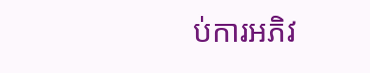ប់ការអភិវ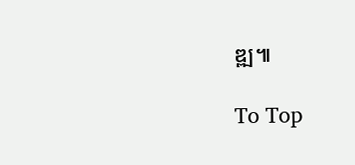ឌ្ឍ៕

To Top